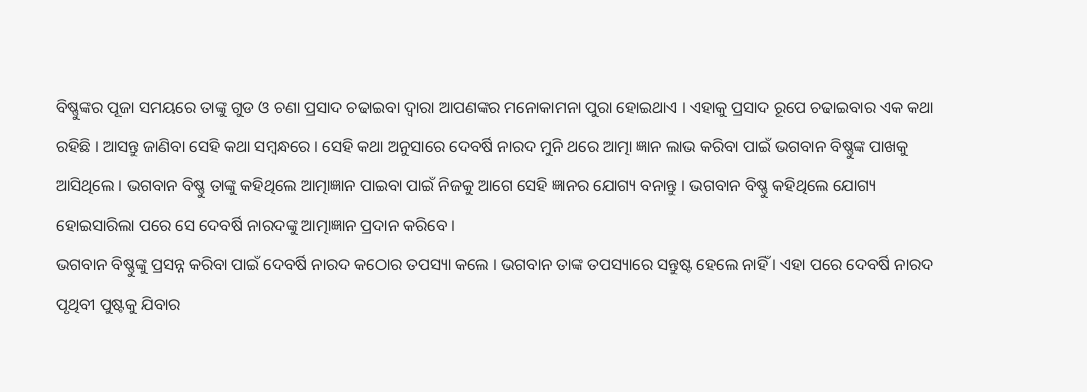ବିଷ୍ଣୁଙ୍କର ପୂଜା ସମୟରେ ତାଙ୍କୁ ଗୁଡ ଓ ଚଣା ପ୍ରସାଦ ଚଢାଇବା ଦ୍ଵାରା ଆପଣଙ୍କର ମନୋକାମନା ପୁରା ହୋଇଥାଏ । ଏହାକୁ ପ୍ରସାଦ ରୂପେ ଚଢାଇବାର ଏକ କଥା ରହିଛି । ଆସନ୍ତୁ ଜାଣିବା ସେହି କଥା ସମ୍ବନ୍ଧରେ । ସେହି କଥା ଅନୁସାରେ ଦେବର୍ଷି ନାରଦ ମୁନି ଥରେ ଆତ୍ମା ଜ୍ଞାନ ଲାଭ କରିବା ପାଇଁ ଭଗବାନ ବିଷ୍ଣୁଙ୍କ ପାଖକୁ ଆସିଥିଲେ । ଭଗବାନ ବିଷ୍ଣୁ ତାଙ୍କୁ କହିଥିଲେ ଆତ୍ମାଜ୍ଞାନ ପାଇବା ପାଇଁ ନିଜକୁ ଆଗେ ସେହି ଜ୍ଞାନର ଯୋଗ୍ୟ ବନାନ୍ତୁ । ଭଗବାନ ବିଷ୍ଣୁ କହିଥିଲେ ଯୋଗ୍ୟ ହୋଇସାରିଲା ପରେ ସେ ଦେବର୍ଷି ନାରଦଙ୍କୁ ଆତ୍ମାଜ୍ଞାନ ପ୍ରଦାନ କରିବେ ।
ଭଗବାନ ବିଷ୍ଣୁଙ୍କୁ ପ୍ରସନ୍ନ କରିବା ପାଇଁ ଦେବର୍ଷି ନାରଦ କଠୋର ତପସ୍ୟା କଲେ । ଭଗବାନ ତାଙ୍କ ତପସ୍ୟାରେ ସନ୍ତୁଷ୍ଟ ହେଲେ ନାହିଁ । ଏହା ପରେ ଦେବର୍ଷି ନାରଦ ପୃଥିବୀ ପୁଷ୍ଟକୁ ଯିବାର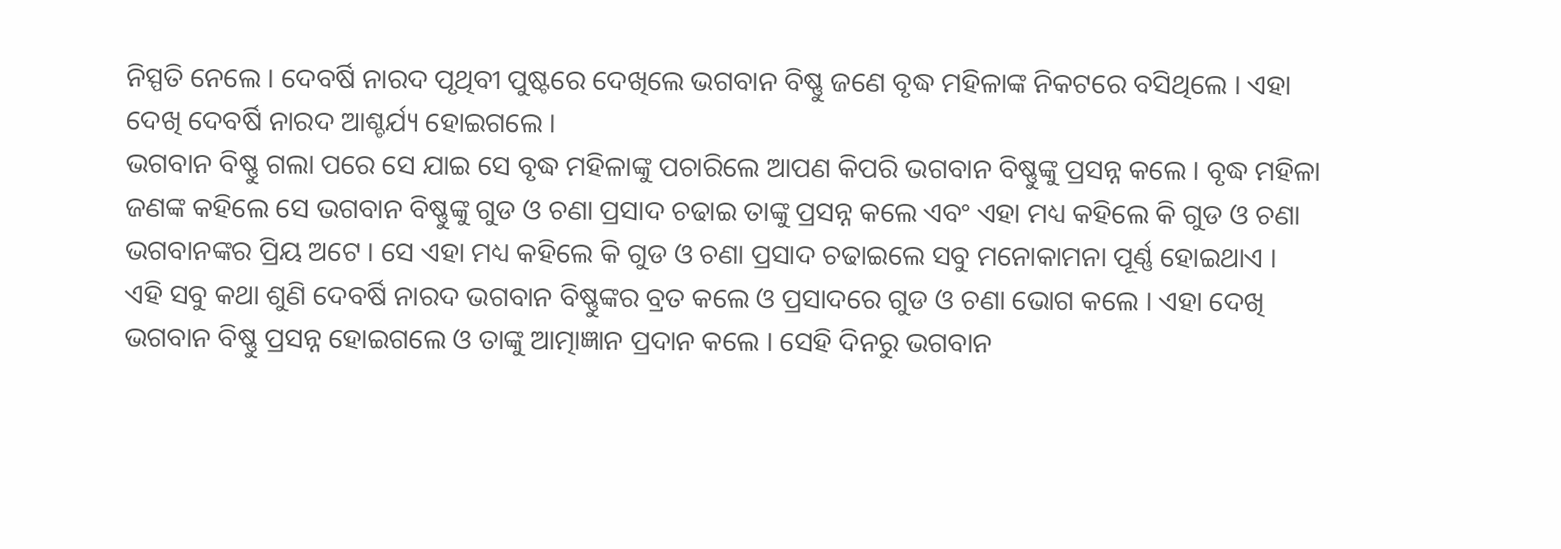ନିସ୍ପତି ନେଲେ । ଦେବର୍ଷି ନାରଦ ପୃଥିବୀ ପୁଷ୍ଟରେ ଦେଖିଲେ ଭଗବାନ ବିଷ୍ଣୁ ଜଣେ ବୃଦ୍ଧ ମହିଳାଙ୍କ ନିକଟରେ ବସିଥିଲେ । ଏହା ଦେଖି ଦେବର୍ଷି ନାରଦ ଆଶ୍ଚର୍ଯ୍ୟ ହୋଇଗଲେ ।
ଭଗବାନ ବିଷ୍ଣୁ ଗଲା ପରେ ସେ ଯାଇ ସେ ବୃଦ୍ଧ ମହିଳାଙ୍କୁ ପଚାରିଲେ ଆପଣ କିପରି ଭଗବାନ ବିଷ୍ଣୁଙ୍କୁ ପ୍ରସନ୍ନ କଲେ । ବୃଦ୍ଧ ମହିଳା ଜଣଙ୍କ କହିଲେ ସେ ଭଗବାନ ବିଷ୍ଣୁଙ୍କୁ ଗୁଡ ଓ ଚଣା ପ୍ରସାଦ ଚଢାଇ ତାଙ୍କୁ ପ୍ରସନ୍ନ କଲେ ଏବଂ ଏହା ମଧ୍ୟ କହିଲେ କି ଗୁଡ ଓ ଚଣା ଭଗବାନଙ୍କର ପ୍ରିୟ ଅଟେ । ସେ ଏହା ମଧ୍ୟ କହିଲେ କି ଗୁଡ ଓ ଚଣା ପ୍ରସାଦ ଚଢାଇଲେ ସବୁ ମନୋକାମନା ପୂର୍ଣ୍ଣ ହୋଇଥାଏ ।
ଏହି ସବୁ କଥା ଶୁଣି ଦେବର୍ଷି ନାରଦ ଭଗବାନ ବିଷ୍ଣୁଙ୍କର ବ୍ରତ କଲେ ଓ ପ୍ରସାଦରେ ଗୁଡ ଓ ଚଣା ଭୋଗ କଲେ । ଏହା ଦେଖି ଭଗବାନ ବିଷ୍ଣୁ ପ୍ରସନ୍ନ ହୋଇଗଲେ ଓ ତାଙ୍କୁ ଆତ୍ମାଜ୍ଞାନ ପ୍ରଦାନ କଲେ । ସେହି ଦିନରୁ ଭଗବାନ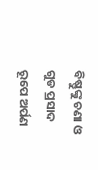ବିଷ୍ଣୁଙ୍କୁ ଚଣା ଓ ଗୁଡ ପ୍ରସାଦ ରୂପେ ଅର୍ପଣ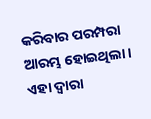କରିବାର ପରମ୍ପରା ଆରମ୍ଭ ହୋଇଥିଲା । ଏହା ଦ୍ଵାରା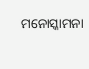ମନୋସ୍କାମନା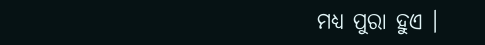ମଧ୍ୟ ପୁରା ହୁଏ ।